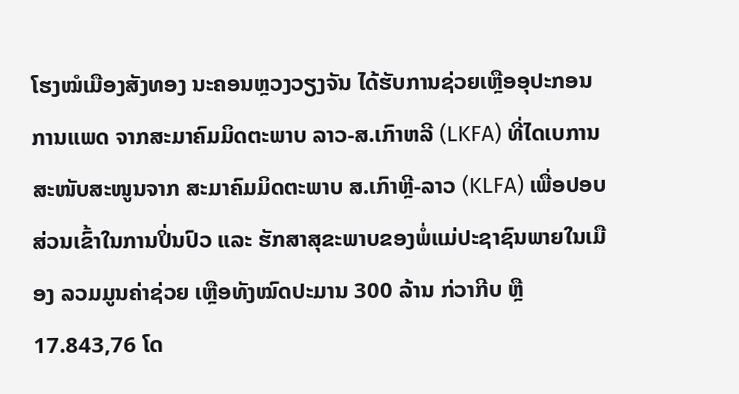ໂຮງໝໍເມືອງສັງທອງ ນະຄອນຫຼວງວຽງຈັນ ໄດ້ຮັບການຊ່ວຍເຫຼືອອຸປະກອນການແພດ ຈາກສະມາຄົມມິດຕະພາບ ລາວ-ສ.ເກົາຫລີ (LKFA) ທີ່ໄດເບການສະໜັບສະໜູນຈາກ ສະມາຄົມມິດຕະພາບ ສ.ເກົາຫຼີ-ລາວ (KLFA) ເພື່ອປອບສ່ວນເຂົ້າໃນການປິ່ນປົວ ແລະ ຮັກສາສຸຂະພາບຂອງພໍ່ແມ່ປະຊາຊົນພາຍໃນເມືອງ ລວມມູນຄ່າຊ່ວຍ ເຫຼືອທັງໝົດປະມານ 300 ລ້ານ ກ່ວາກີບ ຫຼື 17.843,76 ໂດ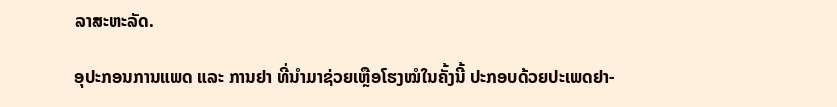ລາສະຫະລັດ.

ອຸປະກອນການແພດ ແລະ ການຢາ ທີ່ນຳມາຊ່ວຍເຫຼືອໂຮງໝໍໃນຄັ້ງນີ້ ປະກອບດ້ວຍປະເພດຢາ-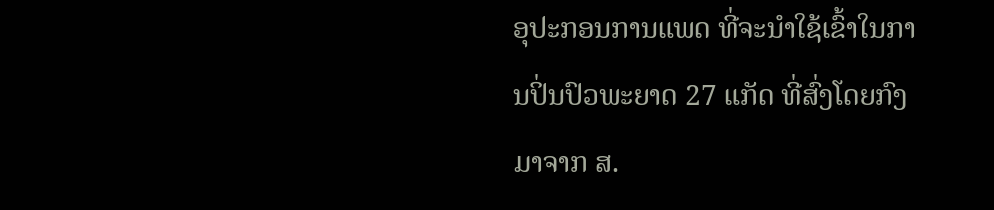ອຸປະກອນການແພດ ທີ່ຈະນຳໃຊ້ເຂົ້າໃນການປິ່ນປົວພະຍາດ 27 ແກັດ ທີ່ສົ່ງໂດຍກົງມາຈາກ ສ.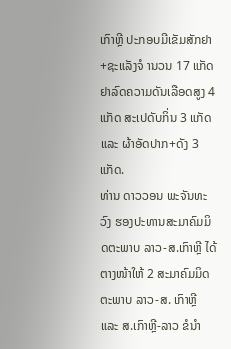ເກົາຫຼີ ປະກອບມີເຂັມສັກຢາ+ຊະແລັງຈໍ ານວນ 17 ແກັດ ຢາລົດຄວາມດັນເລືອດສູງ 4 ແກັດ ສະເປດັບກິ່ນ 3 ແກັດ ແລະ ຜ້າອັດປາກ+ດັງ 3 ແກັດ.
ທ່ານ ດາວວອນ ພະຈັນທະວົງ ຮອງປະທານສະມາຄົມມິດຕະພາບ ລາວ-ສ.ເກົາຫຼີ ໄດ້ຕາງໜ້າໃຫ້ 2 ສະມາຄົມມິດຕະພາບ ລາວ-ສ. ເກົາຫຼີ ແລະ ສ.ເກົາຫຼີ-ລາວ ຂໍນໍາ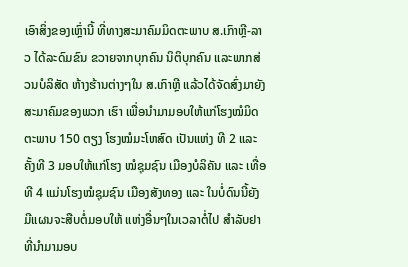ເອົາສິ່ງຂອງເຫຼົ່ານີ້ ທີ່ທາງສະມາຄົມມິດຕະພາບ ສ.ເກົາຫຼີ-ລາວ ໄດ້ລະດົມຂົນ ຂວາຍຈາກບຸກຄົນ ນິຕິບຸກຄົນ ແລະພາກສ່ວນບໍລິສັດ ຫ້າງຮ້ານຕ່າງໆໃນ ສ.ເກົາຫຼີ ແລ້ວໄດ້ຈັດສົ່ງມາຍັງສະມາຄົມຂອງພວກ ເຮົາ ເພື່ອນໍາມາມອບໃຫ້ແກ່ໂຮງໝໍມິດຕະພາບ 150 ຕຽງ ໂຮງໝໍມະໂຫສົດ ເປັນແຫ່ງ ທີ 2 ແລະ ຄັ້ງທີ 3 ມອບໃຫ້ແກ່ໂຮງ ໝໍຊຸມຊົນ ເມືອງບໍລິຄັນ ແລະ ເທື່ອທີ 4 ແມ່ນໂຮງໝໍຊຸມຊົນ ເມືອງສັງທອງ ແລະ ໃນບໍ່ດົນນີ້ຍັງມີແຜນຈະສືບຕໍ່ມອບໃຫ້ ແຫ່ງອື່ນໆໃນເວລາຕໍ່ໄປ ສໍາລັບຢາ ທີ່ນໍາມາມອບ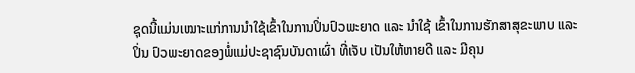ຊຸດນີ້ແມ່ນເໝາະແກ່ການນໍາໃຊ້ເຂົ້າໃນການປິ່ນປົວພະຍາດ ແລະ ນໍາໃຊ້ ເຂົ້າໃນການຮັກສາສຸຂະພາບ ແລະ ປິ່ນ ປົວພະຍາດຂອງພໍ່ແມ່ປະຊາຊົນບັນດາເຜົ່າ ທີ່ເຈັບ ເປັນໃຫ້ຫາຍດີ ແລະ ມີຄຸນ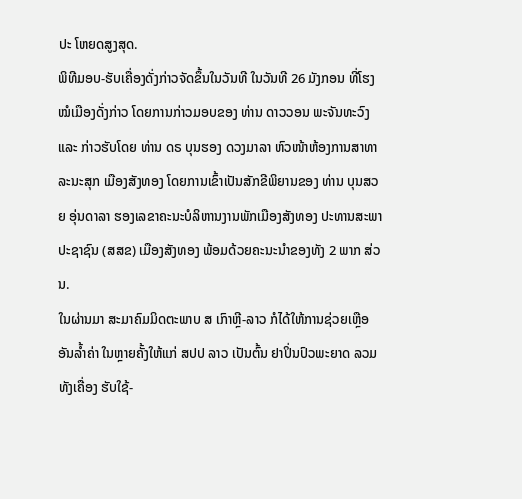ປະ ໂຫຍດສູງສຸດ.
ພິທີມອບ-ຮັບເຄື່ອງດັ່ງກ່າວຈັດຂຶ້ນໃນວັນທີ ໃນວັນທີ 26 ມັງກອນ ທີ່ໂຮງໝໍເມືອງດັ່ງກ່າວ ໂດຍການກ່າວມອບຂອງ ທ່ານ ດາວວອນ ພະຈັນທະວົງ ແລະ ກ່າວຮັບໂດຍ ທ່ານ ດຣ ບຸນຮອງ ດວງມາລາ ຫົວໜ້າຫ້ອງການສາທາລະນະສຸກ ເມືອງສັງທອງ ໂດຍການເຂົ້າເປັນສັກຂີພິຍານຂອງ ທ່ານ ບຸນສວຍ ອຸ່ນດາລາ ຮອງເລຂາຄະນະບໍລິຫານງານພັກເມືອງສັງທອງ ປະທານສະພາປະຊາຊົນ (ສສຂ) ເມືອງສັງທອງ ພ້ອມດ້ວຍຄະນະນຳຂອງທັງ 2 ພາກ ສ່ວນ.
ໃນຜ່ານມາ ສະມາຄົມມິດຕະພາບ ສ ເກົາຫຼີ-ລາວ ກໍໄດ້ໃຫ້ການຊ່ວຍເຫຼືອອັນລໍ້າຄ່າ ໃນຫຼາຍຄັ້ງໃຫ້ແກ່ ສປປ ລາວ ເປັນຕົ້ນ ຢາປິ່ນປົວພະຍາດ ລວມທັງເຄື່ອງ ຮັບໃຊ້-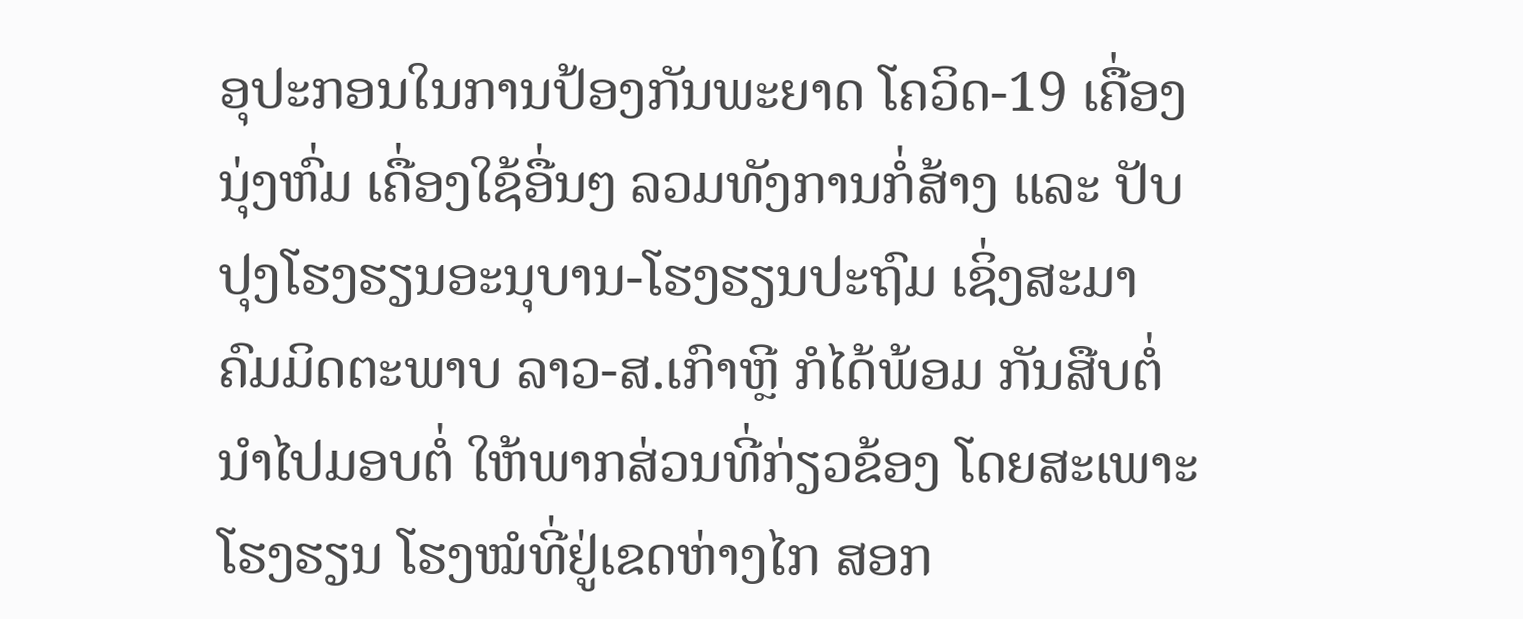ອຸປະກອນໃນການປ້ອງກັນພະຍາດ ໂຄວິດ-19 ເຄື່ອງນຸ່ງຫົ່ມ ເຄື່ອງໃຊ້ອື່ນໆ ລວມທັງການກໍ່ສ້າງ ແລະ ປັບປຸງໂຮງຮຽນອະນຸບານ-ໂຮງຮຽນປະຖົມ ເຊິ່ງສະມາຄົມມິດຕະພາບ ລາວ-ສ.ເກົາຫຼີ ກໍໄດ້ພ້ອມ ກັນສືບຕໍ່ນໍາໄປມອບຕໍ່ ໃຫ້ພາກສ່ວນທີ່ກ່ຽວຂ້ອງ ໂດຍສະເພາະໂຮງຮຽນ ໂຮງໝໍທີ່ຢູ່ເຂດຫ່າງໄກ ສອກ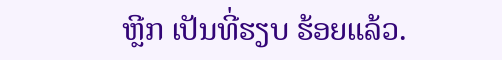ຫຼີກ ເປັນທີ່ຮຽບ ຮ້ອຍແລ້ວ.